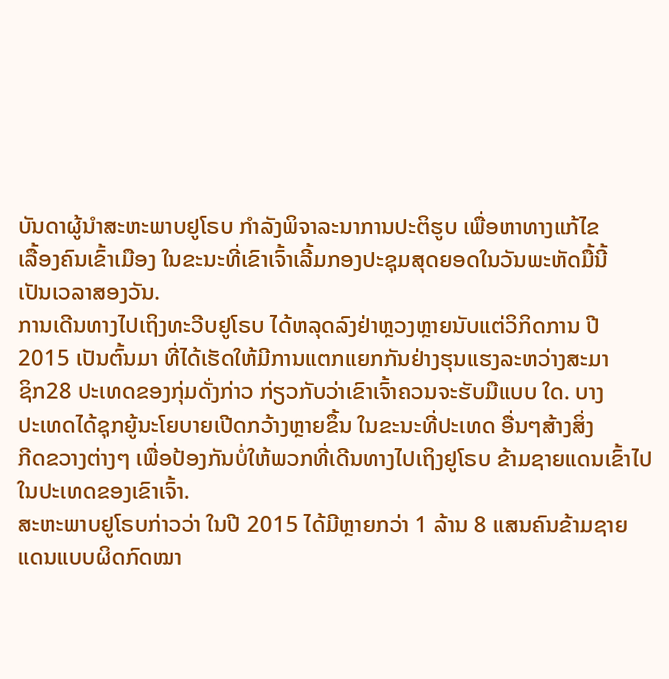ບັນດາຜູ້ນຳສະຫະພາບຢູໂຣບ ກຳລັງພິຈາລະນາການປະຕິຮູບ ເພື່ອຫາທາງແກ້ໄຂ
ເລື້ອງຄົນເຂົ້າເມືອງ ໃນຂະນະທີ່ເຂົາເຈົ້າເລີ້ມກອງປະຊຸມສຸດຍອດໃນວັນພະຫັດມື້ນີ້
ເປັນເວລາສອງວັນ.
ການເດີນທາງໄປເຖິງທະວີບຢູໂຣບ ໄດ້ຫລຸດລົງຢ່າຫຼວງຫຼາຍນັບແຕ່ວິກິດການ ປີ
2015 ເປັນຕົ້ນມາ ທີ່ໄດ້ເຮັດໃຫ້ມີການແຕກແຍກກັນຢ່າງຮຸນແຮງລະຫວ່າງສະມາ
ຊິກ28 ປະເທດຂອງກຸ່ມດັ່ງກ່າວ ກ່ຽວກັບວ່າເຂົາເຈົ້າຄວນຈະຮັບມືແບບ ໃດ. ບາງ
ປະເທດໄດ້ຊຸກຍູ້ນະໂຍບາຍເປີດກວ້າງຫຼາຍຂຶ້ນ ໃນຂະນະທີ່ປະເທດ ອື່ນໆສ້າງສິ່ງ
ກີດຂວາງຕ່າງໆ ເພື່ອປ້ອງກັນບໍ່ໃຫ້ພວກທີ່ເດີນທາງໄປເຖິງຢູໂຣບ ຂ້າມຊາຍແດນເຂົ້າໄປໃນປະເທດຂອງເຂົາເຈົ້າ.
ສະຫະພາບຢູໂຣບກ່າວວ່າ ໃນປີ 2015 ໄດ້ມີຫຼາຍກວ່າ 1 ລ້ານ 8 ແສນຄົນຂ້າມຊາຍ
ແດນແບບຜິດກົດໝາ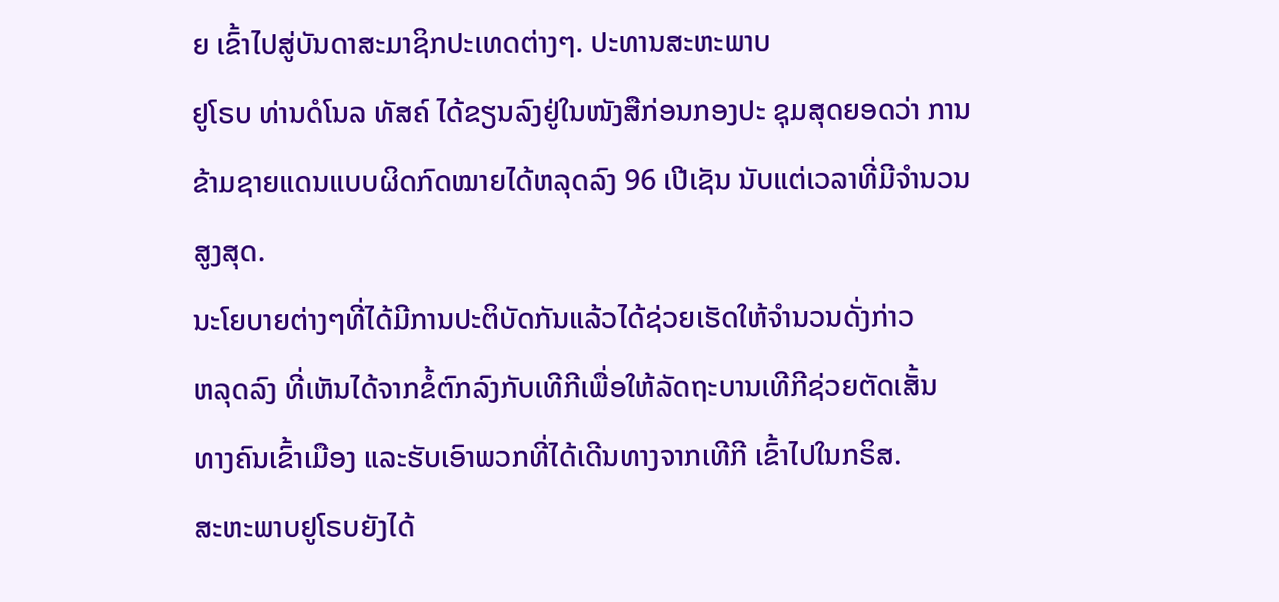ຍ ເຂົ້າໄປສູ່ບັນດາສະມາຊິກປະເທດຕ່າງໆ. ປະທານສະຫະພາບ
ຢູໂຣບ ທ່ານດໍໂນລ ທັສຄ໌ ໄດ້ຂຽນລົງຢູ່ໃນໜັງສືກ່ອນກອງປະ ຊຸມສຸດຍອດວ່າ ການ
ຂ້າມຊາຍແດນແບບຜິດກົດໝາຍໄດ້ຫລຸດລົງ 96 ເປີເຊັນ ນັບແຕ່ເວລາທີ່ມີຈຳນວນ
ສູງສຸດ.
ນະໂຍບາຍຕ່າງໆທີ່ໄດ້ມີການປະຕິບັດກັນແລ້ວໄດ້ຊ່ວຍເຮັດໃຫ້ຈຳນວນດັ່ງກ່າວ
ຫລຸດລົງ ທີ່ເຫັນໄດ້ຈາກຂໍ້ຕົກລົງກັບເທີກີເພື່ອໃຫ້ລັດຖະບານເທີກີຊ່ວຍຕັດເສັ້ນ
ທາງຄົນເຂົ້າເມືອງ ແລະຮັບເອົາພວກທີ່ໄດ້ເດີນທາງຈາກເທີກີ ເຂົ້າໄປໃນກຣິສ.
ສະຫະພາບຢູໂຣບຍັງໄດ້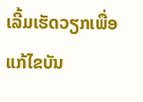ເລີ້ມເຮັດວຽກເພື່ອແກ້ໄຂບັນ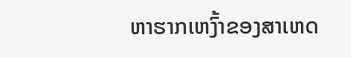ຫາຮາກເຫງົ້າຂອງສາເຫດ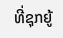ທີ່ຊຸກຍູ້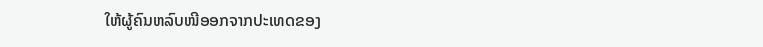ໃຫ້ຜູ້ຄົນຫລົບໜີອອກຈາກປະເທດຂອງ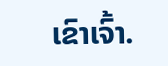ເຂົາເຈົ້າ.